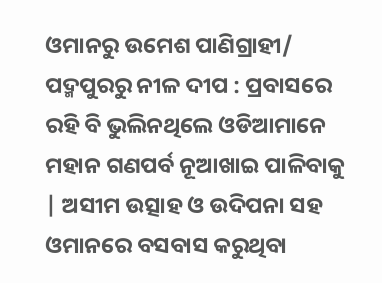ଓମାନରୁ ଉମେଶ ପାଣିଗ୍ରାହୀ/ ପଦ୍ମପୁରରୁ ନୀଳ ଦୀପ : ପ୍ରବାସରେ ରହି ବି ଭୁଲିନଥିଲେ ଓଡିଆମାନେ ମହାନ ଗଣପର୍ବ ନୂଆଖାଇ ପାଳିବାକୁ | ଅସୀମ ଉତ୍ସାହ ଓ ଉଦିପନା ସହ ଓମାନରେ ବସବାସ କରୁଥିବା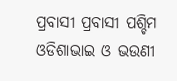ପ୍ରବାସୀ ପ୍ରବାସୀ ପଶ୍ଚିମ ଓଡିଶାଭାଇ ଓ ଭଉଣୀ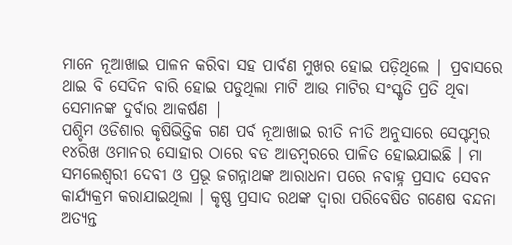ମାନେ ନୂଆଖାଇ ପାଳନ କରିବା ସହ ପାର୍ବଣ ମୁଖର ହୋଇ ପଡ଼ିଥିଲେ | ପ୍ରବାସରେ ଥାଇ ବି ସେଦିନ ବାରି ହୋଇ ପଡୁଥିଲା ମାଟି ଆଉ ମାଟିର ସଂସ୍କୃତି ପ୍ରତି ଥିବା ସେମାନଙ୍କ ଦୁର୍ବାର ଆକର୍ଷଣ |
ପଶ୍ଚିମ ଓଡିଶାର କୃଷିଭିତ୍ତିକ ଗଣ ପର୍ବ ନୂଆଖାଇ ରୀତି ନୀତି ଅନୁସାରେ ସେପ୍ଟମ୍ବର ୧୪ରିଖ ଓମାନର ସୋହାର ଠାରେ ବଡ ଆଡମ୍ବରରେ ପାଳିତ ହୋଇଯାଇଛି । ମା ସମଲେଶ୍ୱରୀ ଦେବୀ ଓ ପ୍ରଭୂ ଜଗନ୍ନାଥଙ୍କ ଆରାଧନା ପରେ ନବାହ୍ନ ପ୍ରସାଦ ସେବନ କାର୍ଯ୍ୟକ୍ରମ କରାଯାଇଥିଲା । କୃଷ୍ଣ ପ୍ରସାଦ ରଥଙ୍କ ଦ୍ୱାରା ପରିବେଷିତ ଗଣେଷ ବନ୍ଦନା ଅତ୍ୟନ୍ତ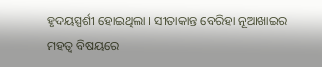ହୃଦୟସ୍ପର୍ଶୀ ହୋଇଥିଲା । ସୀତାକାନ୍ତ ବେରିହା ନୂଆଖାଇର ମହତ୍ୱ ବିଷୟରେ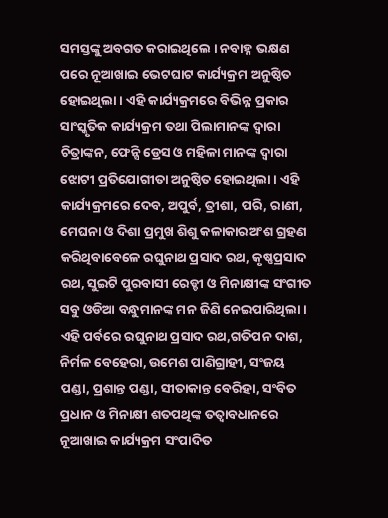ସମସ୍ତଙ୍କୁ ଅବଗତ କରାଇଥିଲେ । ନବାହ୍ନ ଭକ୍ଷଣ ପରେ ନୂଆଖାଇ ଭେଟଘାଟ କାର୍ଯ୍ୟକ୍ରମ ଅନୁଷ୍ଠିତ ହୋଇଥିଲା । ଏହି କାର୍ଯ୍ୟକ୍ରମରେ ବିଭିନ୍ନ ପ୍ରକାର ସାଂସ୍କୃତିକ କାର୍ଯ୍ୟକ୍ରମ ତଥା ପିଲାମାନଙ୍କ ଦ୍ୱାରା ଚିତ୍ରାଙ୍କନ, ଫେନ୍ସି ଡ୍ରେସ ଓ ମହିଳା ମାନଙ୍କ ଦ୍ୱାରା ଝୋଟୀ ପ୍ରତିଯୋଗୀତା ଅନୁଷ୍ଠିତ ହୋଇଥିଲା । ଏହି କାର୍ଯ୍ୟକ୍ରମରେ ଦେବ, ଅପୁର୍ବ, ତ୍ରୀଶା, ପରି, ରାଣୀ, ମେଘନା ଓ ଦିଶା ପ୍ରମୁଖ ଶିଶୁ କଳାକାରଅଂଶ ଗ୍ରହଣ କରିଥିବାବେଳେ ରଘୁନାଥ ପ୍ରସାଦ ରଥ, କୃଷ୍ଣପ୍ରସାଦ ରଥ, ସୁଇଟି ପୁରବାସୀ ରେଡ୍ଡୀ ଓ ମିନାକ୍ଷୀଙ୍କ ସଂଗୀତ ସବୁ ଓଡିଆ ବନ୍ଧୁମାନଙ୍କ ମନ ଜିଣି ନେଇପାରିଥିଲା । ଏହି ପର୍ବରେ ରଘୁନାଥ ପ୍ରସାଦ ରଥ,ଗତିପନ ଦାଶ, ନିର୍ମଳ ବେହେରା, ଉମେଶ ପାଣିଗ୍ରାହୀ, ସଂଜୟ ପଣ୍ଡା, ପ୍ରଶାନ୍ତ ପଣ୍ଡା, ସୀତାକାନ୍ତ ବେରିହା, ସଂବିତ ପ୍ରଧାନ ଓ ମିନାକ୍ଷୀ ଶତପଥିଙ୍କ ତତ୍ୱାବଧାନରେ ନୂଆଖାଇ କାର୍ଯ୍ୟକ୍ରମ ସଂପାଦିତ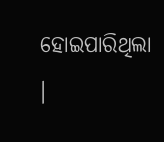ହୋଇପାରିଥିଲା ।